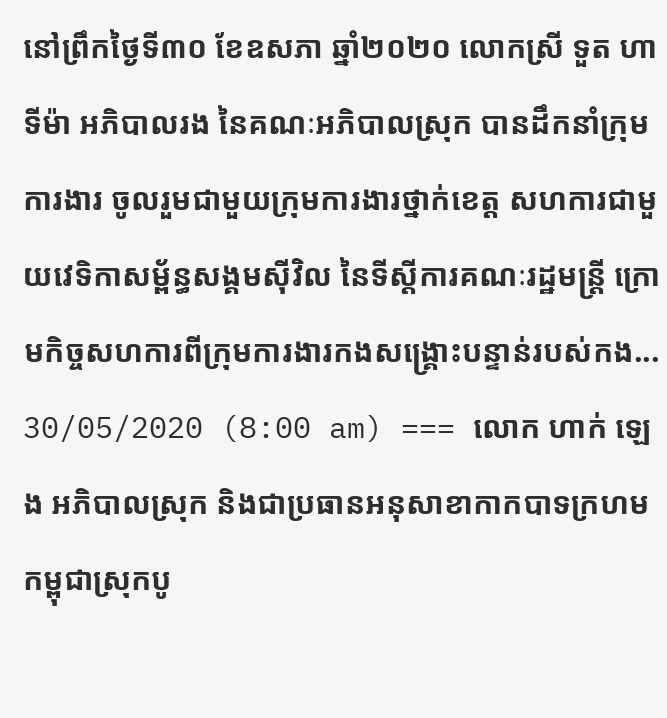នៅព្រឹកថ្ងៃទី៣០ ខែឧសភា ឆ្នាំ២០២០ លោកស្រី ទួត ហាទីម៉ា អភិបាលរង នៃគណៈអភិបាលស្រុក បានដឹកនាំក្រុមការងារ ចូលរួមជាមួយក្រុមការងារថ្នាក់ខេត្ត សហការជាមួយវេទិកាសម្ព័ន្ធសង្គមស៊ីវិល នៃទីស្ដីការគណៈរដ្ឋមន្ត្រី ក្រោមកិច្ចសហការពីក្រុមការងារកងសង្រ្គោះបន្ទាន់របស់កង...
30/05/2020 (8:00 am) === លោក ហាក់ ឡេង អភិបាលស្រុក និងជាប្រធានអនុសាខាកាកបាទក្រហមកម្ពុជាស្រុកបូ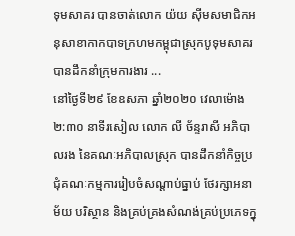ទុមសាគរ បានចាត់លោក យ៉យ ស៊ីមសមាជិកអនុសាខាកាកបាទក្រហមកម្ពុជាស្រុកបូទុមសាគរ បានដឹកនាំក្រុមការងារ ...
នៅថ្ងៃទី២៩ ខែឧសភា ឆ្នាំ២០២០ វេលាម៉ោង ២:៣០ នាទីរសៀល លោក លី ច័ន្ទរាសី អភិបាលរង នៃគណៈអភិបាលស្រុក បានដឹកនាំកិច្ចប្រជុំគណៈកម្មការរៀបចំសណ្ដាប់ធ្នាប់ ថែរក្សាអនាម័យ បរិស្ថាន និងគ្រប់គ្រងសំណង់គ្រប់ប្រភេទក្នុ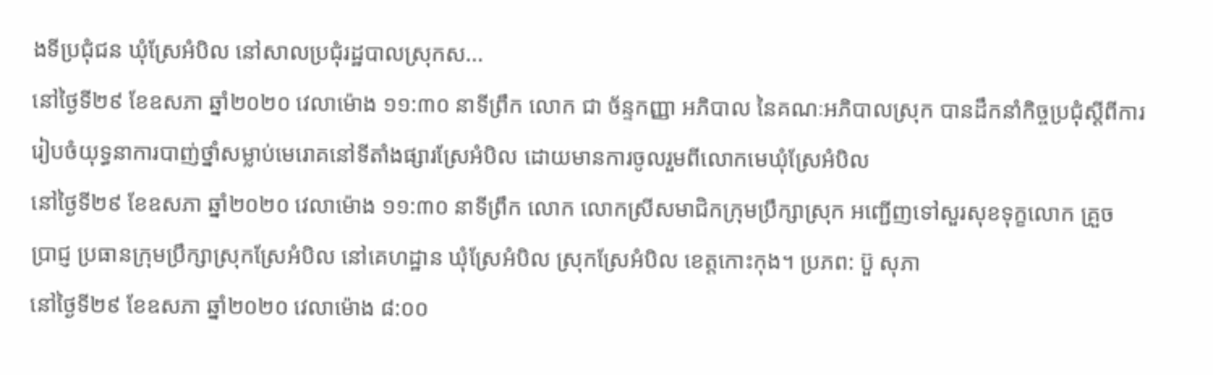ងទីប្រជុំជន ឃុំស្រែអំបិល នៅសាលប្រជុំរដ្ឋបាលស្រុកស...
នៅថ្ងៃទី២៩ ខែឧសភា ឆ្នាំ២០២០ វេលាម៉ោង ១១:៣០ នាទីព្រឹក លោក ជា ច័ន្ទកញ្ញា អភិបាល នៃគណៈអភិបាលស្រុក បានដឹកនាំកិច្ចប្រជុំស្ដីពីការរៀបចំយុទ្ធនាការបាញ់ថ្នាំសម្លាប់មេរោគនៅទីតាំងផ្សារស្រែអំបិល ដោយមានការចូលរួមពីលោកមេឃុំស្រែអំបិល
នៅថ្ងៃទី២៩ ខែឧសភា ឆ្នាំ២០២០ វេលាម៉ោង ១១:៣០ នាទីព្រឹក លោក លោកស្រីសមាជិកក្រុមប្រឹក្សាស្រុក អញ្ជើញទៅសួរសុខទុក្ខលោក គ្រួច ប្រាជ្ញ ប្រធានក្រុមប្រឹក្សាស្រុកស្រែអំបិល នៅគេហដ្ឋាន ឃុំស្រែអំបិល ស្រុកស្រែអំបិល ខេត្តកោះកុង។ ប្រភព: ប៊ួ សុភា
នៅថ្ងៃទី២៩ ខែឧសភា ឆ្នាំ២០២០ វេលាម៉ោង ៨:០០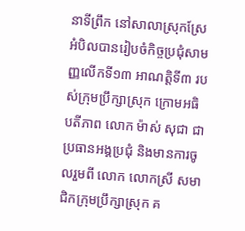នាទីព្រឹក នៅសាលាស្រុកស្រែអំបិលបានរៀបចំកិច្ចប្រជុំសាមញ្ញលើកទី១៣ អាណត្តិទី៣ របស់ក្រុមប្រឹក្សាស្រុក ក្រោមអធិបតីភាព លោក ម៉ាស់ សុជា ជាប្រធានអង្គប្រជុំ និងមានការចូលរួមពី លោក លោកស្រី សមាជិកក្រុមប្រឹក្សាស្រុក គ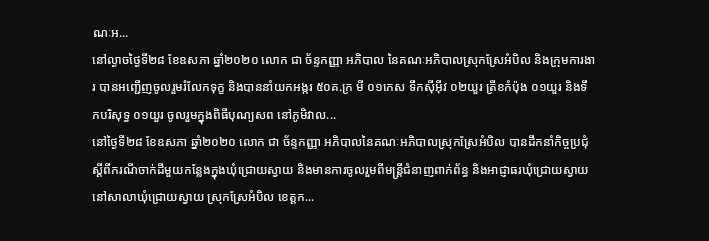ណៈអ...
នៅល្ងាចថ្ងៃទី២៨ ខែឧសភា ឆ្នាំ២០២០ លោក ជា ច័ន្ទកញ្ញា អភិបាល នៃគណៈអភិបាលស្រុកស្រែអំបិល និងក្រុមការងារ បានអញ្ជើញចូលរួមរំលែកទុក្ខ និងបាននាំយកអង្ករ ៥០គ.ក្រ មី ០១កេស ទឹកស៊ីអុីវ ០២យួរ ត្រីខកំប៉ុង ០១យួរ និងទឹកបរិសុទ្ធ ០១យួរ ចូលរួមក្នុងពិធីបុណ្យសព នៅភូមិវាល...
នៅថ្ងៃទី២៨ ខែឧសភា ឆ្នាំ២០២០ លោក ជា ច័ន្ទកញ្ញា អភិបាលនៃគណៈអភិបាលស្រុកស្រែអំបិល បានដឹកនាំកិច្ចប្រជុំស្ដីពីករណីចាក់ដីមួយកន្លែងក្នុងឃុំជ្រោយស្វាយ និងមានការចូលរួមពីមន្ត្រីជំនាញពាក់ព័ន្ធ និងអាជ្ញាធរឃុំជ្រោយស្វាយ នៅសាលាឃុំជ្រោយស្វាយ ស្រុកស្រែអំបិល ខេត្តក...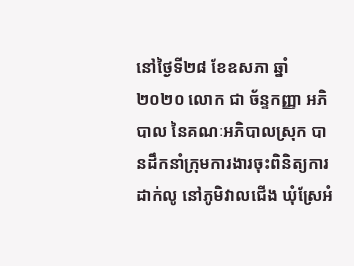នៅថ្ងៃទី២៨ ខែឧសភា ឆ្នាំ២០២០ លោក ជា ច័ន្ទកញ្ញា អភិបាល នៃគណៈអភិបាលស្រុក បានដឹកនាំក្រុមការងារចុះពិនិត្យការដាក់លូ នៅភូមិវាលជើង ឃុំស្រែអំ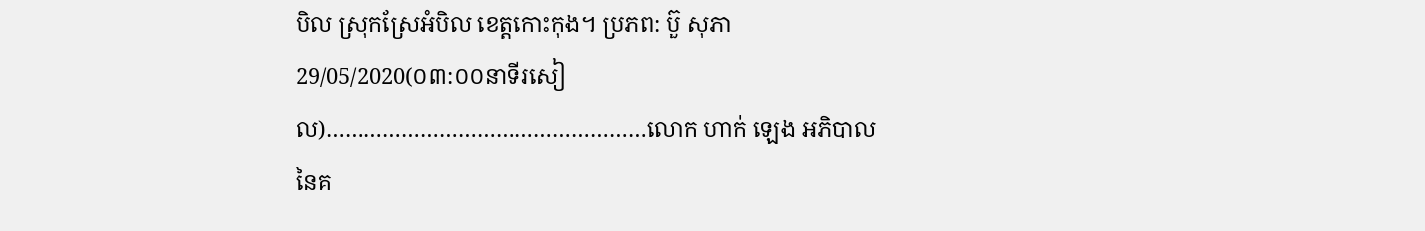បិល ស្រុកស្រែអំបិល ខេត្តកោះកុង។ ប្រភព: ប៊ួ សុភា
29/05/2020(០៣:០០នាទីរសៀល)……………………………………………លោក ហាក់ ឡេង អភិបាល នៃគ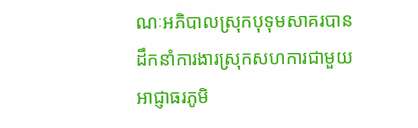ណៈអភិបាលស្រុកបុទុមសាគរបានដឹកនាំការងារស្រុកសហការជាមួយអាជ្ញាធរភូមិ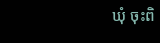ឃុំ ចុះពិ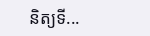និត្យទី...